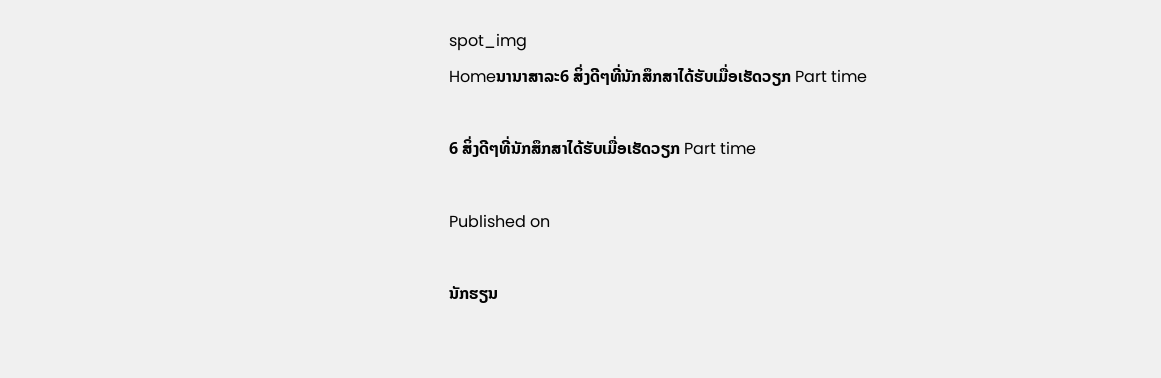spot_img
Homeນານາສາລະ6 ສິ່ງດີໆທີ່ນັກສຶກສາໄດ້ຮັບເມື່ອເຮັດວຽກ Part time

6 ສິ່ງດີໆທີ່ນັກສຶກສາໄດ້ຮັບເມື່ອເຮັດວຽກ Part time

Published on

ນັກຮຽນ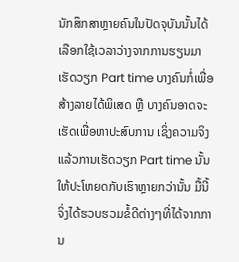ນັກສຶກສາຫຼາຍຄົນໃນປັດຈຸບັນນັ້ນໄດ້ເລືອກໃຊ້ເວລາວ່າງຈາກການຮຽນມາເຮັດວຽກ Part time ບາງຄົນກໍ່ເພື່ອສ້າງລາຍໄດ້ພິເສດ ຫຼື ບາງຄົນອາດຈະເຮັດເພື່ອຫາປະສົບການ ເຊິ່ງຄວາມຈິງແລ້ວການເຮັດວຽກ Part time ນັ້ນໃຫ້ປະໂຫຍດກັບເຮົາຫຼາຍກວ່ານັ້ນ ມື້ນີ້ຈິ່ງໄດ້ຮວບຮວມຂໍ້ດີຕ່າງໆທີ່ໄດ້ຈາກການ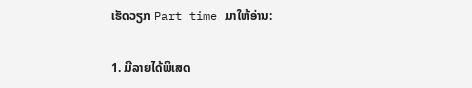ເຮັດວຽກ Part time ມາໃຫ້ອ່ານ:

1. ມີລາຍໄດ້ພິເສດ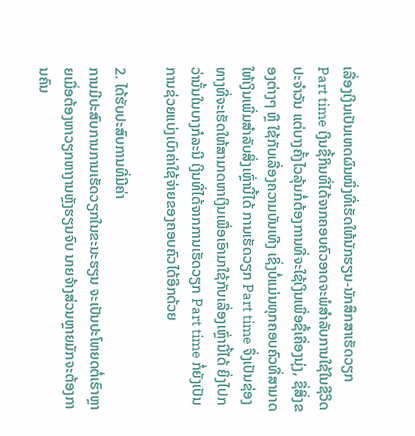ເລື່ອງເງິນເປັນເຫດຜົນໜຶ່ງທີ່ເຮັດໃຫ້ນັກຮຽນ-ນັກສຶກສາເຮັດວຽກ Part time ເງິນຊື້ກິນທີ່ໄດ້ຈາກຄອບຄົວອາດຈະພໍສຳລັບການໃຊ້ໃນຊີວິດປະຈຳວັນ ແຕ່ບາງຄັ້ງໄວລຸ້ນກໍ່ຕ້ອງການທີ່ຈະໃຊ້ເງິນເພື່ອຊື້ເຄື່ອງນຸ່ງ, ຊື່ສິ່ງຂອງຕ່າງໆ ຫຼື ໃຊ້ກັບເລື່ອງຄວາມບັນເທີງ ເຊິ່ງບໍ່ແມ່ນທຸກຄອບຄົວທີ່ສາມາດໃຫ້ເງິນເພີ່ມສຳລັບສິ່ງເຫຼົ່ານີ້ໄດ້ ການເຮັດວຽກ Part time ຈຶ່ງເປັນຊ່ອງທາງທີ່ຈະເຮັດໃຫ້ສາມາດຫາເງິນເພື່ອເອົາມາໃຊ້ກັບເລື່ອງເຫຼົ່ານີ້ໄດ້ ຍິ່ງໄປກວ່ານັ້ນໃນບາງກໍລະນີ ເງິນທີ່ໄດ້ຈາກການເຮັດວຽກ Part time ກໍ່ຍັງເປັນການຊ່ວຍແບ່ງເບົາຄ່າໃຊ້ຈ່າຍຂອງຄອບຄົວໄດ້ອີກດ້ວຍ

2. ໄດ້ຮັບປະສົບການທີ່ມີຄ່າ
ການມີປະສົບການການເຮັດວຽກໃນຂະນະຮຽນ ຈະເປັນປະໂຫຍດຕໍ່ເຮົາຫຼາຍເມື່ອຕ້ອງຫາວຽກຫາງານຫຼັງຮຽນຈົບ ນາຍຈ້າງສ່ວນຫຼາຍມັກຈະຕ້ອງການຄົນ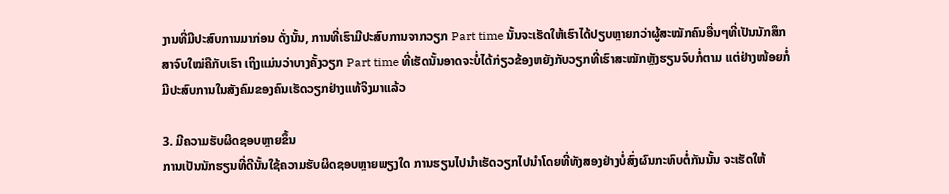ງານທີ່ມີປະສົບການມາກ່ອນ ດັ່ງນັ້ນ, ການທີ່ເຮົາມີປະສົບການຈາກວຽກ Part time ນັ້ນຈະເຮັດໃຫ້ເຮົາໄດ້ປຽບຫຼາຍກວ່າຜູ້ສະໝັກຄົນອື່ນໆທີ່ເປັນນັກສຶກສາຈົບໃໝ່ຄືກັບເຮົາ ເຖິງແມ່ນວ່າບາງຄັ້ງວຽກ Part time ທີ່ເຮັດນັ້ນອາດຈະບໍ່ໄດ້ກ່ຽວຂ້ອງຫຍັງກັບວຽກທີ່ເຮົາສະໝັກຫຼັງຮຽນຈົບກໍ່ຕາມ ແຕ່ຢ່າງໜ້ອຍກໍ່ມີປະສົບການໃນສັງຄົມຂອງຄົນເຮັດວຽກຢ່າງແທ້ຈິງມາແລ້ວ

3. ມີຄວາມຮັບຜິດຊອບຫຼາຍຂຶ້ນ
ການເປັນນັກຮຽນທີ່ດີນັ້ນໃຊ້ຄວາມຮັບຜິດຊອບຫຼາຍພຽງໃດ ການຮຽນໄປນຳເຮັດວຽກໄປນຳໂດຍທີ່ທັງສອງຢ່າງບໍ່ສົ່ງຜົນກະທົບຕໍ່ກັນນັ້ນ ຈະເຮັດໃຫ້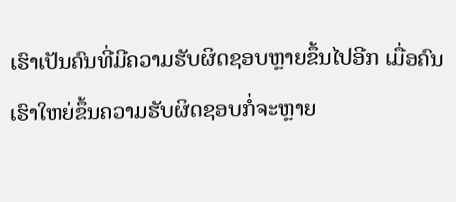ເຮົາເປັນຄົນທີ່ມີຄວາມຮັບຜິດຊອບຫຼາຍຂຶ້ນໄປອີກ ເມື່ອຄົນເຮົາໃຫຍ່ຂຶ້ນຄວາມຮັບຜິດຊອບກໍ່ຈະຫຼາຍ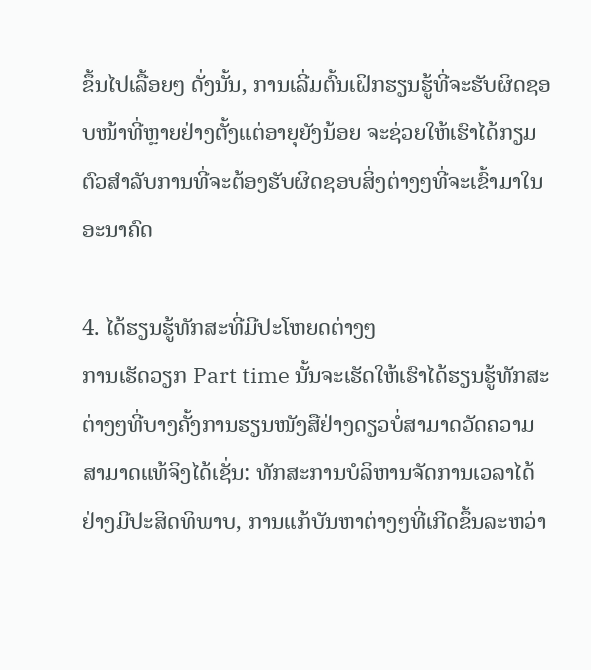ຂຶ້ນໄປເລື້ອຍໆ ດັ່ງນັ້ນ, ການເລີ່ມຕົ້ນເຝິກຮຽນຮູ້ທີ່ຈະຮັບຜິດຊອບໜ້າທີ່ຫຼາຍຢ່າງຕັ້ງແຕ່ອາຍຸຍັງນ້ອຍ ຈະຊ່ວຍໃຫ້ເຮົາໄດ້ກຽມຕົວສຳລັບການທີ່ຈະຕ້ອງຮັບຜິດຊອບສິ່ງຕ່າງໆທີ່ຈະເຂົ້າມາໃນອະນາຄົດ

4. ໄດ້ຮຽນຮູ້ທັກສະທີ່ມີປະໂຫຍດຕ່າງໆ
ການເຮັດວຽກ Part time ນັ້ນຈະເຮັດໃຫ້ເຮົາໄດ້ຮຽນຮູ້ທັກສະຕ່າງໆທີ່ບາງຄັ້ງການຮຽນໜັງສືຢ່າງດຽວບໍ່ສາມາດວັດຄວາມສາມາດແທ້ຈິງໄດ້ເຊັ່ນ: ທັກສະການບໍລິຫານຈັດການເວລາໄດ້ຢ່າງມີປະສິດທິພາບ, ການແກ້ບັນຫາຕ່າງໆທີ່ເກີດຂຶ້ນລະຫວ່າ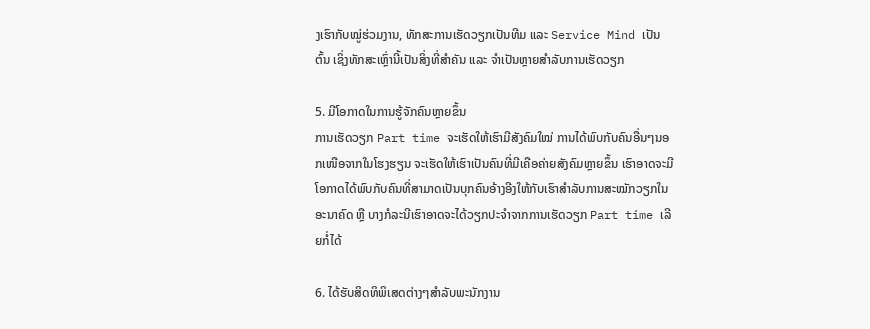ງເຮົາກັບໝູ່ຮ່ວມງານ, ທັກສະການເຮັດວຽກເປັນທີມ ແລະ Service Mind ເປັນຕົ້ນ ເຊິ່ງທັກສະເຫຼົ່ານີ້ເປັນສິ່ງທີ່ສຳຄັນ ແລະ ຈຳເປັນຫຼາຍສຳລັບການເຮັດວຽກ

5. ມີໂອກາດໃນການຮູ້ຈັກຄົນຫຼາຍຂຶ້ນ
ການເຮັດວຽກ Part time ຈະເຮັດໃຫ້ເຮົາມີສັງຄົມໃໝ່ ການໄດ້ພົບກັບຄົນອື່ນໆນອກເໜືອຈາກໃນໂຮງຮຽນ ຈະເຮັດໃຫ້ເຮົາເປັນຄົນທີ່ມີເຄືອຄ່າຍສັງຄົມຫຼາຍຂຶ້ນ ເຮົາອາດຈະມີໂອກາດໄດ້ພົບກັບຄົນທີ່ສາມາດເປັນບຸກຄົນອ້າງອີງໃຫ້ກັບເຮົາສຳລັບການສະໝັກວຽກໃນອະນາຄົດ ຫຼື ບາງກໍລະນີເຮົາອາດຈະໄດ້ວຽກປະຈຳຈາກການເຮັດວຽກ Part time ເລີຍກໍ່ໄດ້

6. ໄດ້ຮັບສິດທິພິເສດຕ່າງໆສຳລັບພະນັກງານ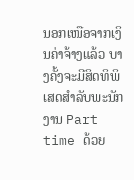ນອກເໜືອຈາກເງິນຄ່າຈ້າງແລ້ວ ບາງຄັ້ງຈະມີສິດທິພິເສດສຳລັບພະນັກງານ Part time ດ້ວຍ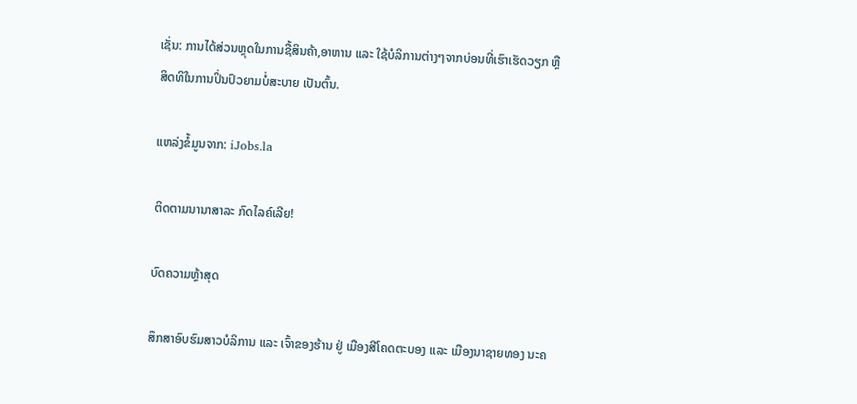ເຊັ່ນ: ການໄດ້ສ່ວນຫຼຸດໃນການຊື້ສິນຄ້າ,ອາຫານ ແລະ ໃຊ້ບໍລິການຕ່າງໆຈາກບ່ອນທີ່ເຮົາເຮັດວຽກ ຫຼື ສິດທິໃນການປິ່ນປົວຍາມບໍ່ສະບາຍ ເປັນຕົ້ນ.

ແຫລ່ງຂໍ້ມູນຈາກ: iJobs.la

ຕິດຕາມນານາສາລະ ກົດໄລຄ໌ເລີຍ!

ບົດຄວາມຫຼ້າສຸດ

ສຶກສາອົບຮົມສາວບໍລິການ ແລະ ເຈົ້າຂອງຮ້ານ ຢູ່ ເມືອງສີໂຄດຕະບອງ ແລະ ເມືອງນາຊາຍທອງ ນະຄ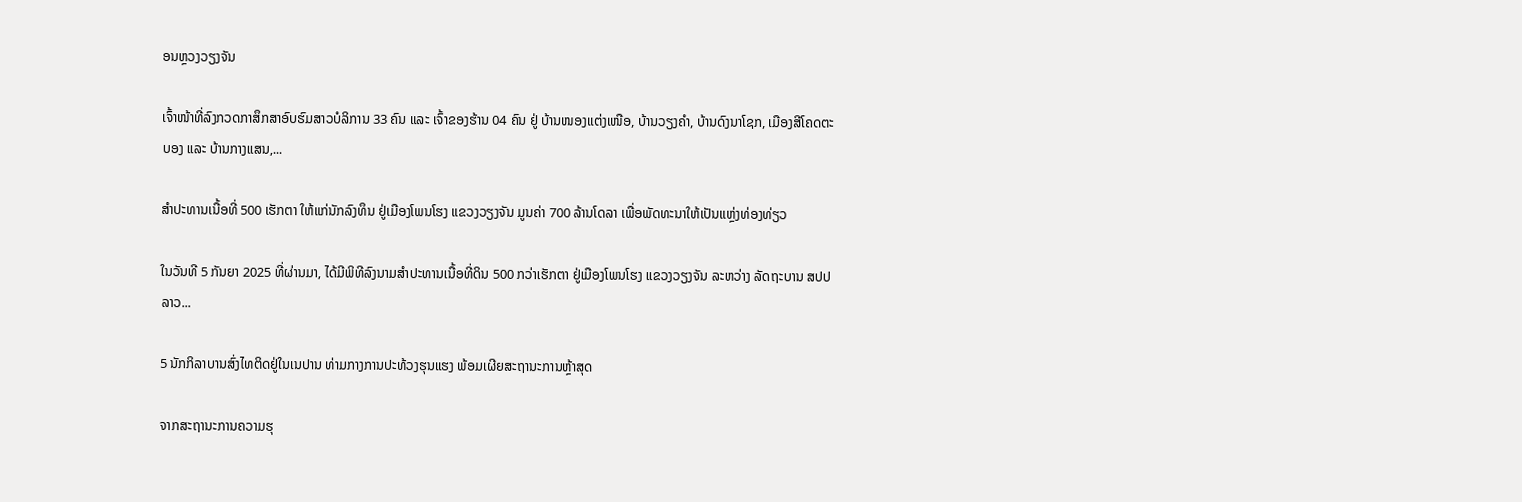ອນຫຼວງວຽງຈັນ

ເຈົ້າໜ້າທີ່ລົງກວດກາສຶກສາອົບຮົມສາວບໍລິການ 33 ຄົນ ແລະ ເຈົ້າຂອງຮ້ານ 04 ຄົນ ຢູ່ ບ້ານໜອງແຕ່ງເໜືອ, ບ້ານວຽງຄຳ, ບ້ານດົງນາໂຊກ, ເມືອງສີໂຄດຕະບອງ ແລະ ບ້ານກາງແສນ,...

ສຳປະທານເນື້ອທີ່ 500 ເຮັກຕາ ໃຫ້ແກ່ນັກລົງທຶນ ຢູ່ເມືອງໂພນໂຮງ ແຂວງວຽງຈັນ ມູນຄ່າ 700 ລ້ານໂດລາ ເພື່ອພັດທະນາໃຫ້ເປັນແຫຼ່ງທ່ອງທ່ຽວ

ໃນວັນທີ 5 ກັນຍາ 2025 ທີ່ຜ່ານມາ, ໄດ້ມີພິທີລົງນາມສໍາປະທານເນື້ອທີ່ດິນ 500 ກວ່າເຮັກຕາ ຢູ່ເມືອງໂພນໂຮງ ແຂວງວຽງຈັນ ລະຫວ່າງ ລັດຖະບານ ສປປ ລາວ...

5 ນັກກິລາບານສົ່ງໄທຕິດຢູ່ໃນເນປານ ທ່າມກາງການປະທ້ວງຮຸນແຮງ ພ້ອມເຜີຍສະຖານະການຫຼ້າສຸດ

ຈາກສະຖານະການຄວາມຮຸ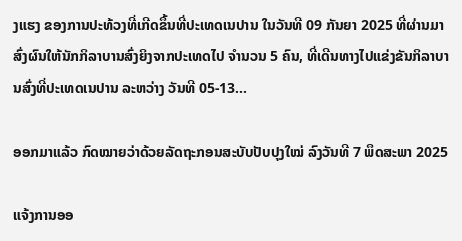ງແຮງ ຂອງການປະທ້ວງທີ່ເກີດຂຶ້ນທີ່ປະເທດເນປານ ໃນວັນທີ 09 ກັນຍາ 2025 ທີ່ຜ່ານມາ ສົ່ງຜົນໃຫ້ນັກກິລາບານສົ່ງຍິງຈາກປະເທດໄປ ຈຳນວນ 5 ຄົນ, ທີ່ເດີນທາງໄປແຂ່ງຂັນກິລາບານສົ່ງທີ່ປະເທດເນປານ ລະຫວ່າງ ວັນທີ 05-13...

ອອກມາແລ້ວ ກົດໝາຍວ່າດ້ວຍລັດຖະກອນສະບັບປັບປຸງໃໝ່ ລົງວັນທີ 7 ພຶດສະພາ 2025

ແຈ້ງການອອ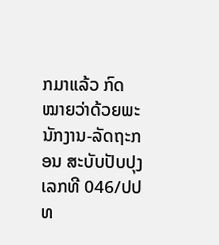ກມາແລ້ວ ກົດໝາຍວ່າດ້ວຍພະນັກງານ-ລັດຖະກອນ ສະບັບປັບປຸງ ເລກທີ 046/ປປທ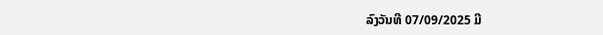ລົງວັນທີ 07/09/2025 ມີ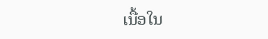ເນື້ອໃນ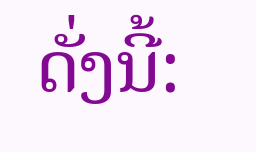ດັ່ງນີ້: